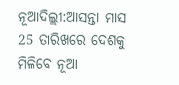ନୂଆଦିଲ୍ଲୀ:ଆସନ୍ତା ମାସ 25 ତାରିଖରେ ଦେଶକୁ ମିଳିବେ ନୂଆ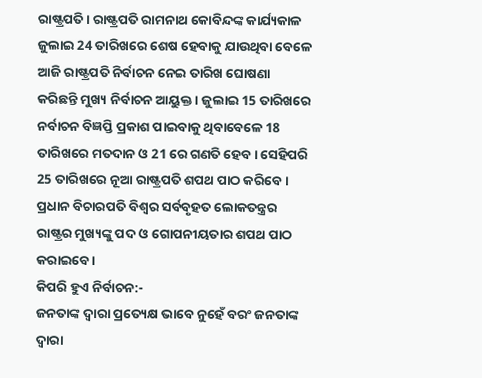ରାଷ୍ଟ୍ରପତି । ରାଷ୍ଟ୍ରପତି ରାମନାଥ କୋବିନ୍ଦଙ୍କ କାର୍ଯ୍ୟକାଳ ଜୁଲାଇ 24 ତାରିଖରେ ଶେଷ ହେବାକୁ ଯାଉଥିବା ବେଳେ ଆଜି ରାଷ୍ଟ୍ରପତି ନିର୍ବାଚନ ନେଇ ତାରିଖ ଘୋଷଣା କରିଛନ୍ତି ମୁଖ୍ୟ ନିର୍ବାଚନ ଆୟୁକ୍ତ । ଜୁଲାଇ 15 ତାରିଖରେ ନର୍ବାଚନ ବିଜ୍ଞପ୍ତି ପ୍ରକାଶ ପାଇବାକୁ ଥିବାବେଳେ 18 ତାରିଖରେ ମତଦାନ ଓ 21 ରେ ଗଣତି ହେବ । ସେହିପରି 25 ତାରିଖରେ ନୂଆ ରାଷ୍ଟ୍ରପତି ଶପଥ ପାଠ କରିବେ। ପ୍ରଧାନ ବିଚାରପତି ବିଶ୍ବର ସର୍ବବୃହତ ଲୋକତନ୍ତ୍ରର ରାଷ୍ଟ୍ରର ମୁଖ୍ୟଙ୍କୁ ପଦ ଓ ଗୋପନୀୟତାର ଶପଥ ପାଠ କରାଇବେ ।
କିପରି ହୁଏ ନିର୍ବାଚନ:-
ଜନତାଙ୍କ ଦ୍ବାରା ପ୍ରତ୍ୟେକ୍ଷ ଭାବେ ନୁହେଁ ବରଂ ଜନତାଙ୍କ ଦ୍ବାରା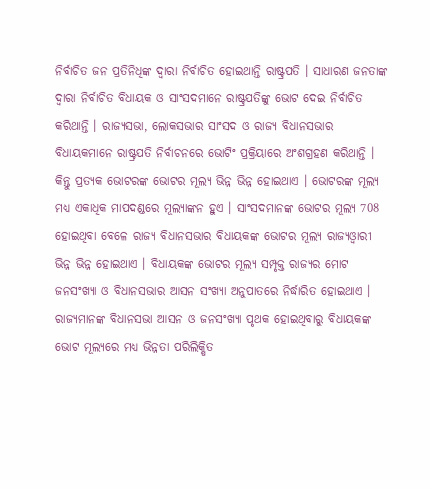ନିର୍ବାଚିତ ଜନ ପ୍ରତିନିଧିଙ୍କ ଦ୍ବାରା ନିର୍ବାଚିତ ହୋଇଥାନ୍ତି ରାଷ୍ଟ୍ରପତି । ସାଧାରଣ ଜନତାଙ୍କ ଦ୍ବାରା ନିର୍ବାଚିତ ବିଧାୟକ ଓ ସାଂସଦମାନେ ରାଷ୍ଟ୍ରପତିଙ୍କୁ ଭୋଟ ଦେଇ ନିର୍ବାଚିତ କରିଥାନ୍ତି । ରାଜ୍ୟସଭା, ଲୋକସଭାର ସାଂସଦ ଓ ରାଜ୍ୟ ବିଧାନସଭାର ବିଧାୟକମାନେ ରାଷ୍ଟ୍ରପତି ନିର୍ବାଚନରେ ଭୋଟିଂ ପ୍ରକ୍ରିୟାରେ ଅଂଶଗ୍ରହଣ କରିଥାନ୍ତି । କିନ୍ତୁ ପ୍ରତ୍ୟକ ଭୋଟରଙ୍କ ଭୋଟର ମୂଲ୍ୟ ଭିନ୍ନ ଭିନ୍ନ ହୋଇଥାଏ । ଭୋଟରଙ୍କ ମୂଲ୍ୟ ମଧ୍ୟ ଏକାଧିକ ମାପଦଣ୍ଡରେ ମୂଲ୍ୟାଙ୍କନ ହୁଏ । ସାଂସଦମାନଙ୍କ ଭୋଟର ମୂଲ୍ୟ 708 ହୋଇଥିବା ବେଳେ ରାଜ୍ୟ ବିଧାନସଭାର ବିଧାୟକଙ୍କ ଭୋଟର ମୂଲ୍ୟ ରାଜ୍ୟଓ୍ବାରୀ ଭିନ୍ନ ଭିନ୍ନ ହୋଇଥାଏ । ବିଧାୟକଙ୍କ ଭୋଟର ମୂଲ୍ୟ ସମ୍ପୃକ୍ତ ରାଜ୍ୟର ମୋଟ ଜନସଂଖ୍ୟା ଓ ବିଧାନସଭାର ଆସନ ସଂଖ୍ୟା ଅନୁପାତରେ ନିର୍ଦ୍ଧାରିତ ହୋଇଥାଏ । ରାଜ୍ୟମାନଙ୍କ ବିଧାନସଭା ଆସନ ଓ ଜନସଂଖ୍ୟା ପୃଥକ ହୋଇଥିବାରୁ ବିଧାୟକଙ୍କ ଭୋଟ ମୂଲ୍ୟରେ ମଧ୍ୟ ଭିନ୍ନତା ପରିଲିକ୍ଷିତ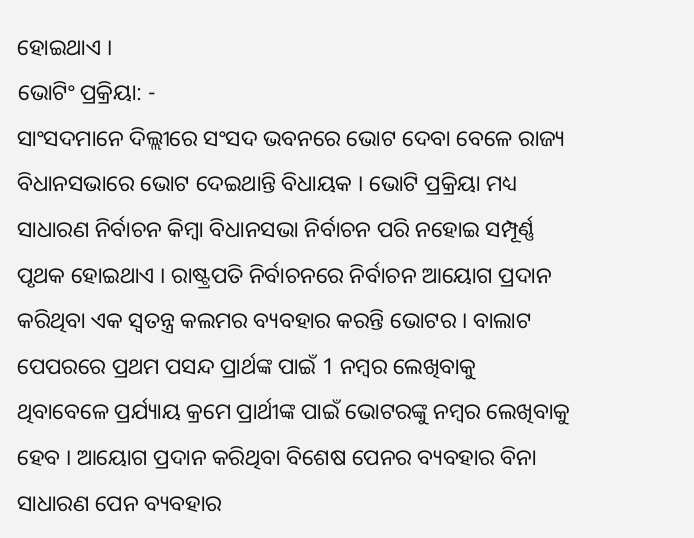ହୋଇଥାଏ ।
ଭୋଟିଂ ପ୍ରକ୍ରିୟା: -
ସାଂସଦମାନେ ଦିଲ୍ଲୀରେ ସଂସଦ ଭବନରେ ଭୋଟ ଦେବା ବେଳେ ରାଜ୍ୟ ବିଧାନସଭାରେ ଭୋଟ ଦେଇଥାନ୍ତି ବିଧାୟକ । ଭୋଟି ପ୍ରକ୍ରିୟା ମଧ୍ୟ ସାଧାରଣ ନିର୍ବାଚନ କିମ୍ବା ବିଧାନସଭା ନିର୍ବାଚନ ପରି ନହୋଇ ସମ୍ପୂର୍ଣ୍ଣ ପୃଥକ ହୋଇଥାଏ । ରାଷ୍ଟ୍ରପତି ନିର୍ବାଚନରେ ନିର୍ବାଚନ ଆୟୋଗ ପ୍ରଦାନ କରିଥିବା ଏକ ସ୍ବତନ୍ତ୍ର କଲମର ବ୍ୟବହାର କରନ୍ତି ଭୋଟର । ବାଲାଟ ପେପରରେ ପ୍ରଥମ ପସନ୍ଦ ପ୍ରାର୍ଥଙ୍କ ପାଇଁ 1 ନମ୍ବର ଲେଖିବାକୁ ଥିବାବେଳେ ପ୍ରର୍ଯ୍ୟାୟ କ୍ରମେ ପ୍ରାର୍ଥୀଙ୍କ ପାଇଁ ଭୋଟରଙ୍କୁ ନମ୍ବର ଲେଖିବାକୁ ହେବ । ଆୟୋଗ ପ୍ରଦାନ କରିଥିବା ବିଶେଷ ପେନର ବ୍ୟବହାର ବିନା ସାଧାରଣ ପେନ ବ୍ୟବହାର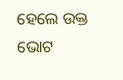ହେଲେ ଉକ୍ତ ଭୋଟ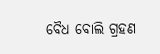ବୈଧ ବୋଲି ଗ୍ରହଣ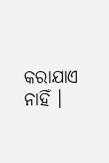କରାଯାଏ ନାହିଁ ।